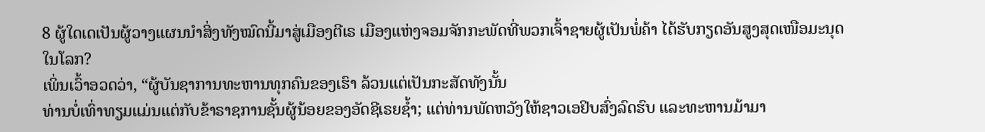8 ຜູ້ໃດເດເປັນຜູ້ວາງແຜນນຳສິ່ງທັງໝົດນີ້ມາສູ່ເມືອງຕີເຣ ເມືອງແຫ່ງຈອມຈັກກະພັດທີ່ພວກເຈົ້າຊາຍຜູ້ເປັນພໍ່ຄ້າ ໄດ້ຮັບກຽດອັນສູງສຸດເໜືອມະນຸດໃນໂລກ?
ເພິ່ນເວົ້າອວດວ່າ, “ຜູ້ບັນຊາການທະຫານທຸກຄົນຂອງເຮົາ ລ້ວນແຕ່ເປັນກະສັດທັງນັ້ນ
ທ່ານບໍ່ເທົ່າທຽມແມ່ນແຕ່ກັບຂ້າຣາຊການຊັ້ນຜູ້ນ້ອຍຂອງອັດຊີເຣຍຊໍ້າ; ແຕ່ທ່ານພັດຫວັງໃຫ້ຊາວເອຢິບສົ່ງລົດຮົບ ແລະທະຫານມ້າມາ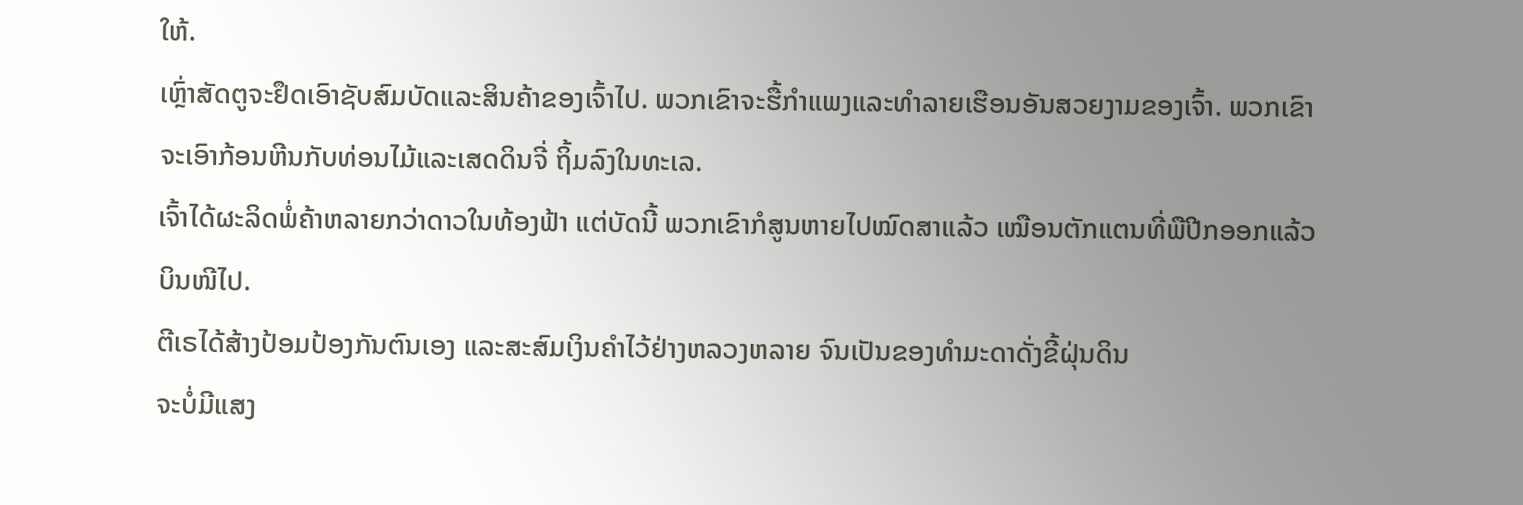ໃຫ້.
ເຫຼົ່າສັດຕູຈະຢຶດເອົາຊັບສົມບັດແລະສິນຄ້າຂອງເຈົ້າໄປ. ພວກເຂົາຈະຮື້ກຳແພງແລະທຳລາຍເຮືອນອັນສວຍງາມຂອງເຈົ້າ. ພວກເຂົາຈະເອົາກ້ອນຫີນກັບທ່ອນໄມ້ແລະເສດດິນຈີ່ ຖິ້ມລົງໃນທະເລ.
ເຈົ້າໄດ້ຜະລິດພໍ່ຄ້າຫລາຍກວ່າດາວໃນທ້ອງຟ້າ ແຕ່ບັດນີ້ ພວກເຂົາກໍສູນຫາຍໄປໝົດສາແລ້ວ ເໝືອນຕັກແຕນທີ່ພືປີກອອກແລ້ວບິນໜີໄປ.
ຕີເຣໄດ້ສ້າງປ້ອມປ້ອງກັນຕົນເອງ ແລະສະສົມເງິນຄຳໄວ້ຢ່າງຫລວງຫລາຍ ຈົນເປັນຂອງທຳມະດາດັ່ງຂີ້ຝຸ່ນດິນ
ຈະບໍ່ມີແສງ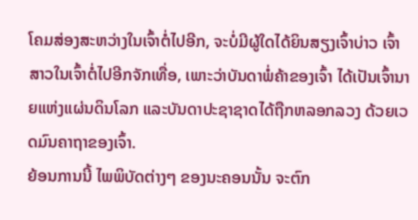ໂຄມສ່ອງສະຫວ່າງໃນເຈົ້າຕໍ່ໄປອີກ, ຈະບໍ່ມີຜູ້ໃດໄດ້ຍິນສຽງເຈົ້າບ່າວ ເຈົ້າສາວໃນເຈົ້າຕໍ່ໄປອີກຈັກເທື່ອ, ເພາະວ່າບັນດາພໍ່ຄ້າຂອງເຈົ້າ ໄດ້ເປັນເຈົ້ານາຍແຫ່ງແຜ່ນດິນໂລກ ແລະບັນດາປະຊາຊາດໄດ້ຖືກຫລອກລວງ ດ້ວຍເວດມົນຄາຖາຂອງເຈົ້າ.
ຍ້ອນການນີ້ ໄພພິບັດຕ່າງໆ ຂອງນະຄອນນັ້ນ ຈະຕົກ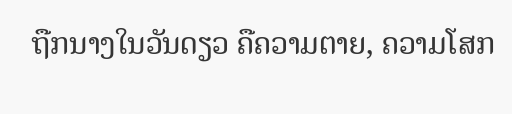ຖືກນາງໃນວັນດຽວ ຄືຄວາມຕາຍ, ຄວາມໂສກ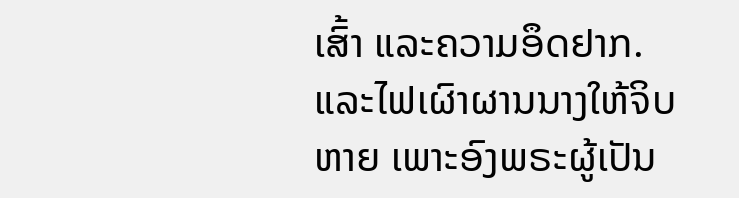ເສົ້າ ແລະຄວາມອຶດຢາກ. ແລະໄຟເຜົາຜານນາງໃຫ້ຈິບຫາຍ ເພາະອົງພຣະຜູ້ເປັນ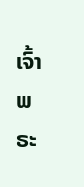ເຈົ້າ ພຣະ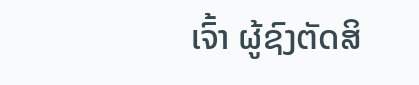ເຈົ້າ ຜູ້ຊົງຕັດສິ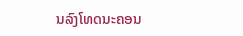ນລົງໂທດນະຄອນ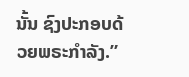ນັ້ນ ຊົງປະກອບດ້ວຍພຣະກຳລັງ.”